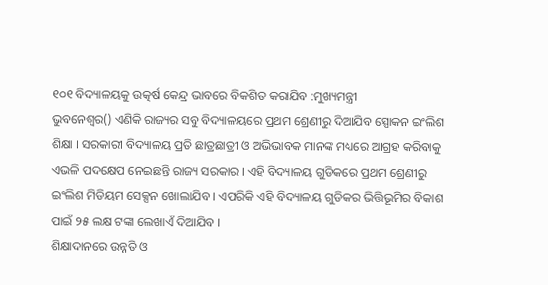୧୦୧ ବିଦ୍ୟାଳୟକୁ ଉତ୍କର୍ଷ କେନ୍ଦ୍ର ଭାବରେ ବିକଶିତ କରାଯିବ :ମୁଖ୍ୟମନ୍ତ୍ରୀ
ଭୁବନେଶ୍ୱର() ଏଣିକି ରାଜ୍ୟର ସବୁ ବିଦ୍ୟାଳୟରେ ପ୍ରଥମ ଶ୍ରେଣୀରୁ ଦିଆଯିବ ସ୍ପୋକନ ଇଂଲିଶ ଶିକ୍ଷା । ସରକାରୀ ବିଦ୍ୟାଳୟ ପ୍ରତି ଛାତ୍ରଛାତ୍ରୀ ଓ ଅଭିଭାବକ ମାନଙ୍କ ମଧ୍ୟରେ ଆଗ୍ରହ କରିବାକୁ ଏଭଳି ପଦକ୍ଷେପ ନେଇଛନ୍ତି ରାଜ୍ୟ ସରକାର । ଏହି ବିଦ୍ୟାଳୟ ଗୁଡିକରେ ପ୍ରଥମ ଶ୍ରେଣୀରୁ ଇଂଲିଶ ମିଡିୟମ ସେକ୍ସନ ଖୋଲାଯିବ । ଏପରିକି ଏହି ବିଦ୍ୟାଳୟ ଗୁଡିକର ଭିତ୍ତିଭୂମିର ବିକାଶ ପାଇଁ ୨୫ ଲକ୍ଷ ଟଙ୍କା ଲେଖାଏଁ ଦିଆଯିବ ।
ଶିକ୍ଷାଦାନରେ ଉନ୍ନତି ଓ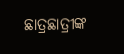ଛାତ୍ରଛାତ୍ରୀଙ୍କ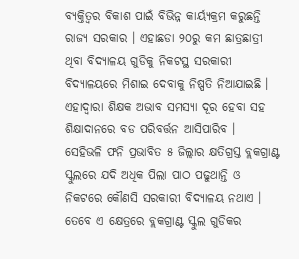ବ୍ୟକ୍ତିତ୍ୱର ବିକାଶ ପାଇଁ ବିଭିନ୍ନ କାର୍ୟ୍ୟକ୍ରମ କରୁଛନ୍ତି ରାଜ୍ୟ ସରକାର । ଏହାଛଡା ୨୦ରୁ କମ ଛାତ୍ରଛାତ୍ରୀ ଥିବା ବିଦ୍ୟାଳୟ ଗୁଡିକୁ ନିକଟସ୍ଥ ସରକାରୀ ବିଦ୍ୟାଳୟରେ ମିଶାଇ ଦେବାକୁ ନିଷ୍ପତି ନିଆଯାଇଛି । ଏହାଦ୍ୱାରା ଶିକ୍ଷକ ଅଭାବ ସମସ୍ୟା ଦୂର ହେବା ସହ ଶିକ୍ଷାଦାନରେ ବଡ ପରିବର୍ତ୍ତନ ଆସିପାରିବ ।
ସେହିଭଳି ଫନି ପ୍ରଭାବିତ ୫ ଜିଲ୍ଲାର କ୍ଷତିଗ୍ରସ୍ତ ବ୍ଲକଗ୍ରାଣ୍ଟ ସ୍କୁଲରେ ଯଦି ଅଧିକ ପିଲା ପାଠ ପଢୁଥାନ୍ତି ଓ ନିକଟରେ କୌଣସି ସରକାରୀ ବିଦ୍ୟାଳୟ ନଥାଏ । ତେବେ ଏ କ୍ଷେତ୍ରରେ ବ୍ଲକଗ୍ରାଣ୍ଟ ସ୍କୁଲ ଗୁଡିକର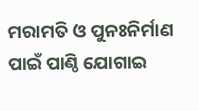ମରାମତି ଓ ପୁନଃନିର୍ମାଣ ପାଇଁ ପାଣ୍ଠି ଯୋଗାଇ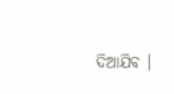ଦିଆଯିବ ।